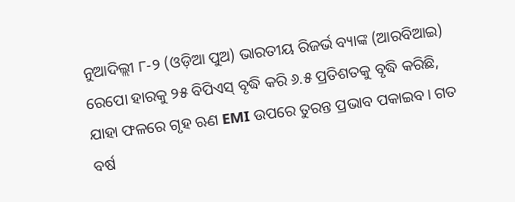ନୁଆଦିଲ୍ଲୀ ୮-୨ (ଓଡ଼ିଆ ପୁଅ) ଭାରତୀୟ ରିଜର୍ଭ ବ୍ୟାଙ୍କ (ଆରବିଆଇ) ରେପୋ ହାରକୁ ୨୫ ବିପିଏସ୍ ବୃଦ୍ଧି କରି ୬.୫ ପ୍ରତିଶତକୁ ବୃଦ୍ଧି କରିଛି, ଯାହା ଫଳରେ ଗୃହ ଋଣ EMI ଉପରେ ତୁରନ୍ତ ପ୍ରଭାବ ପକାଇବ। ଗତ ବର୍ଷ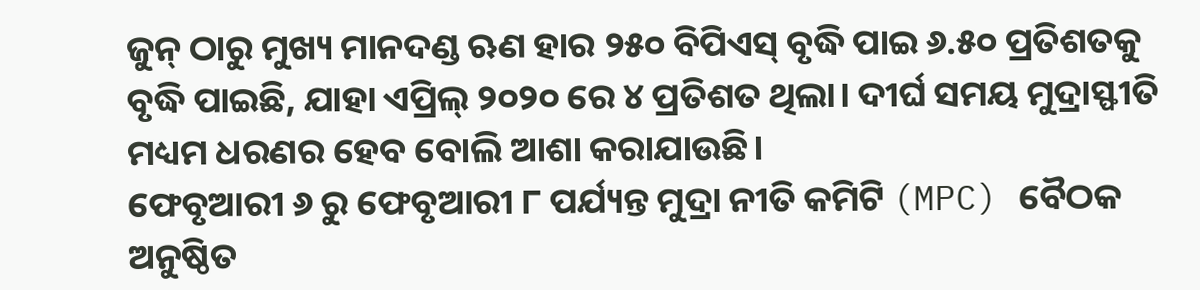ଜୁନ୍ ଠାରୁ ମୁଖ୍ୟ ମାନଦଣ୍ଡ ଋଣ ହାର ୨୫୦ ବିପିଏସ୍ ବୃଦ୍ଧି ପାଇ ୬.୫୦ ପ୍ରତିଶତକୁ ବୃଦ୍ଧି ପାଇଛି, ଯାହା ଏପ୍ରିଲ୍ ୨୦୨୦ ରେ ୪ ପ୍ରତିଶତ ଥିଲା। ଦୀର୍ଘ ସମୟ ମୁଦ୍ରାସ୍ଫୀତି ମଧ୍ୟମ ଧରଣର ହେବ ବୋଲି ଆଶା କରାଯାଉଛି।
ଫେବୃଆରୀ ୬ ରୁ ଫେବୃଆରୀ ୮ ପର୍ଯ୍ୟନ୍ତ ମୁଦ୍ରା ନୀତି କମିଟି (MPC) ବୈଠକ ଅନୁଷ୍ଠିତ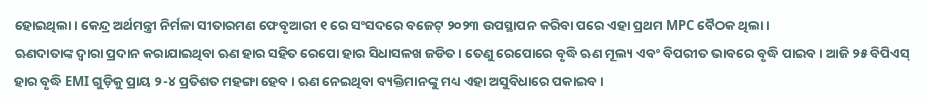ହୋଇଥିଲା। କେନ୍ଦ୍ର ଅର୍ଥମନ୍ତ୍ରୀ ନିର୍ମଳା ସୀତାରମଣ ଫେବୃଆରୀ ୧ ରେ ସଂସଦରେ ବଜେଟ୍ ୨୦୨୩ ଉପସ୍ଥାପନ କରିବା ପରେ ଏହା ପ୍ରଥମ MPC ବୈଠକ ଥିଲା।
ଋଣଦାତାଙ୍କ ଦ୍ୱାରା ପ୍ରଦାନ କରାଯାଇଥିବା ଋଣ ହାର ସହିତ ରେପୋ ହାର ସିଧାସଳଖ ଜଡିତ। ତେଣୁ ରେପୋରେ ବୃଦ୍ଧି ଋଣ ମୂଲ୍ୟ ଏବଂ ବିପରୀତ ଭାବରେ ବୃଦ୍ଧି ପାଇବ। ଆଜି ୨୫ ବିପିଏସ୍ ହାର ବୃଦ୍ଧି EMI ଗୁଡ଼ିକୁ ପ୍ରାୟ ୨-୪ ପ୍ରତିଶତ ମହଙ୍ଗା ହେବ। ଋଣ ନେଇଥିବା ବ୍ୟକ୍ତିମାନଙ୍କୁ ମଧ୍ୟ ଏହା ଅସୁବିଧାରେ ପକାଇବ।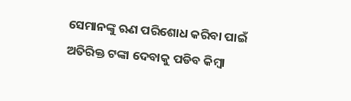ସେମାନଙ୍କୁ ଋଣ ପରିଶୋଧ କରିବା ପାଇଁ ଅତିରିକ୍ତ ଟଙ୍କା ଦେବାକୁ ପଡିବ କିମ୍ବା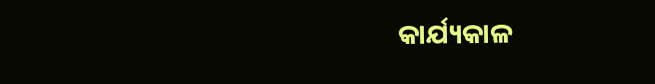କାର୍ଯ୍ୟକାଳ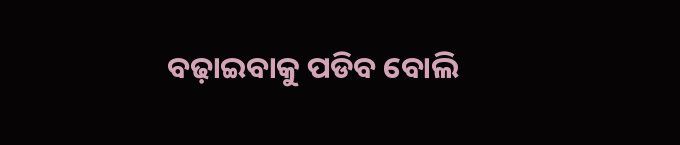ବଢ଼ାଇବାକୁ ପଡିବ ବୋଲି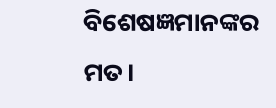ବିଶେଷଜ୍ଞମାନଙ୍କର ମତ।